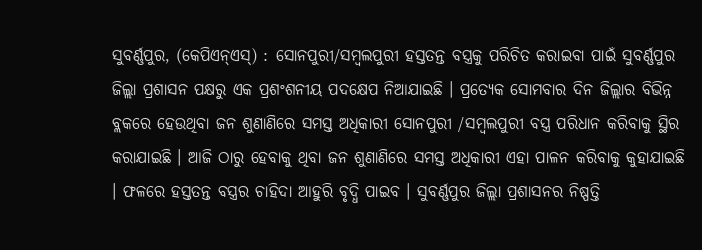ସୁବର୍ଣ୍ଣପୁର, (କେପିଏନ୍ଏସ୍) : ସୋନପୁରୀ/ସମ୍ବଲପୁରୀ ହସ୍ତତନ୍ତ ବସ୍ତ୍ରକୁ ପରିଚିତ କରାଇବା ପାଇଁ ସୁବର୍ଣ୍ଣପୁର ଜିଲ୍ଲା ପ୍ରଶାସନ ପକ୍ଷରୁ ଏକ ପ୍ରଶଂଶନୀୟ ପଦକ୍ଷେପ ନିଆଯାଇଛି । ପ୍ରତ୍ୟେକ ସୋମବାର ଦିନ ଜିଲ୍ଲାର ବିଭିନ୍ନ ବ୍ଲକରେ ହେଉଥିବା ଜନ ଶୁଣାଣିରେ ସମସ୍ତ ଅଧିକାରୀ ସୋନପୁରୀ /ସମ୍ବଲପୁରୀ ବସ୍ତ୍ର ପରିଧାନ କରିବାକୁ ସ୍ଥିର କରାଯାଇଛି । ଆଜି ଠାରୁ ହେବାକୁ ଥିବା ଜନ ଶୁଣାଣିରେ ସମସ୍ତ ଅଧିକାରୀ ଏହା ପାଳନ କରିବାକୁ କୁହାଯାଇଛି । ଫଳରେ ହସ୍ତତନ୍ତ ବସ୍ତ୍ରର ଚାହିଦା ଆହୁରି ବୃଦ୍ଧି ପାଇବ । ସୁବର୍ଣ୍ଣପୁର ଜିଲ୍ଲା ପ୍ରଶାସନର ନିଷ୍ପତ୍ତି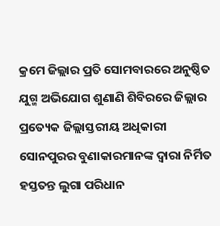କ୍ରମେ ଜିଲ୍ଲାର ପ୍ରତି ସୋମବାରରେ ଅନୁଷ୍ଠିତ ଯୁଗ୍ମ ଅଭିଯୋଗ ଶୁଣାଣି ଶିବିରରେ ଜିଲ୍ଲାର ପ୍ରତ୍ୟେକ ଜିଲ୍ଲାସ୍ତରୀୟ ଅଧିକାରୀ ସୋନପୁରର ବୁଣାକାରମାନଙ୍କ ଦ୍ୱାରା ନିର୍ମିତ ହସ୍ତତନ୍ତ ଲୁଗା ପରିଧାନ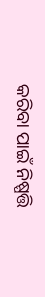କରିବା ପାଇଁ ନିଷ୍ପତ୍ତି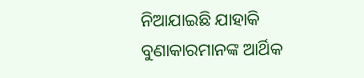ନିଆଯାଇଛି ଯାହାକି ବୁଣାକାରମାନଙ୍କ ଆର୍ଥିକ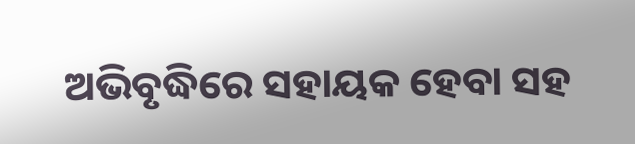ଅଭିବୃଦ୍ଧିରେ ସହାୟକ ହେବା ସହ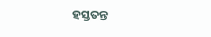ହସ୍ତତନ୍ତ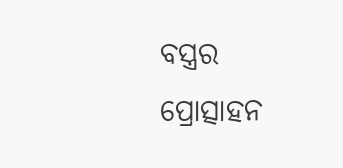ବସ୍ତ୍ରର ପ୍ରୋତ୍ସାହନ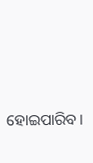ହୋଇପାରିବ ।